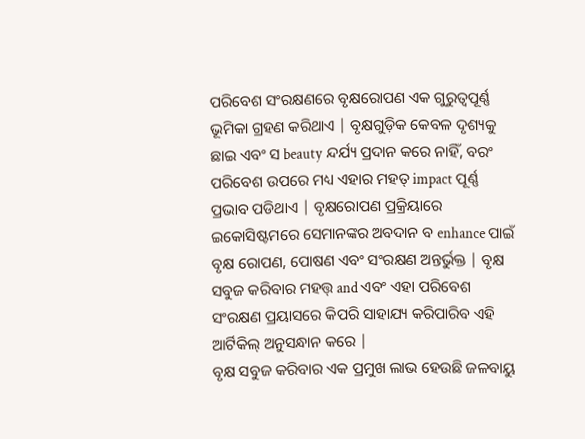ପରିବେଶ ସଂରକ୍ଷଣରେ ବୃକ୍ଷରୋପଣ ଏକ ଗୁରୁତ୍ୱପୂର୍ଣ୍ଣ ଭୂମିକା ଗ୍ରହଣ କରିଥାଏ | ବୃକ୍ଷଗୁଡ଼ିକ କେବଳ ଦୃଶ୍ୟକୁ ଛାଇ ଏବଂ ସ beauty ନ୍ଦର୍ଯ୍ୟ ପ୍ରଦାନ କରେ ନାହିଁ, ବରଂ ପରିବେଶ ଉପରେ ମଧ୍ୟ ଏହାର ମହତ୍ impact ପୂର୍ଣ୍ଣ ପ୍ରଭାବ ପଡିଥାଏ | ବୃକ୍ଷରୋପଣ ପ୍ରକ୍ରିୟାରେ ଇକୋସିଷ୍ଟମରେ ସେମାନଙ୍କର ଅବଦାନ ବ enhance ପାଇଁ ବୃକ୍ଷ ରୋପଣ, ପୋଷଣ ଏବଂ ସଂରକ୍ଷଣ ଅନ୍ତର୍ଭୁକ୍ତ | ବୃକ୍ଷ ସବୁଜ କରିବାର ମହତ୍ତ୍ and ଏବଂ ଏହା ପରିବେଶ ସଂରକ୍ଷଣ ପ୍ରୟାସରେ କିପରି ସାହାଯ୍ୟ କରିପାରିବ ଏହି ଆର୍ଟିକିଲ୍ ଅନୁସନ୍ଧାନ କରେ |
ବୃକ୍ଷ ସବୁଜ କରିବାର ଏକ ପ୍ରମୁଖ ଲାଭ ହେଉଛି ଜଳବାୟୁ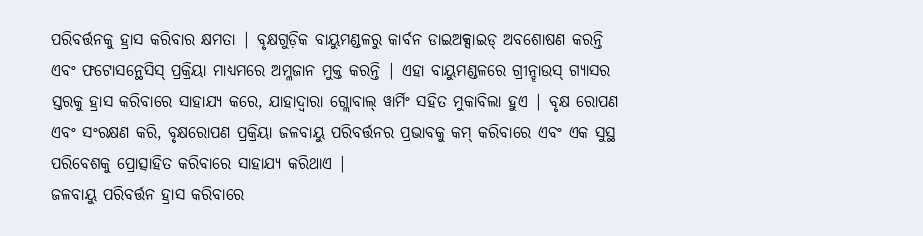ପରିବର୍ତ୍ତନକୁ ହ୍ରାସ କରିବାର କ୍ଷମତା | ବୃକ୍ଷଗୁଡ଼ିକ ବାୟୁମଣ୍ଡଳରୁ କାର୍ବନ ଡାଇଅକ୍ସାଇଡ୍ ଅବଶୋଷଣ କରନ୍ତି ଏବଂ ଫଟୋସନ୍ଥେସିସ୍ ପ୍ରକ୍ରିୟା ମାଧ୍ୟମରେ ଅମ୍ଳଜାନ ମୁକ୍ତ କରନ୍ତି | ଏହା ବାୟୁମଣ୍ଡଳରେ ଗ୍ରୀନ୍ହାଉସ୍ ଗ୍ୟାସର ସ୍ତରକୁ ହ୍ରାସ କରିବାରେ ସାହାଯ୍ୟ କରେ, ଯାହାଦ୍ୱାରା ଗ୍ଲୋବାଲ୍ ୱାର୍ମିଂ ସହିତ ମୁକାବିଲା ହୁଏ | ବୃକ୍ଷ ରୋପଣ ଏବଂ ସଂରକ୍ଷଣ କରି, ବୃକ୍ଷରୋପଣ ପ୍ରକ୍ରିୟା ଜଳବାୟୁ ପରିବର୍ତ୍ତନର ପ୍ରଭାବକୁ କମ୍ କରିବାରେ ଏବଂ ଏକ ସୁସ୍ଥ ପରିବେଶକୁ ପ୍ରୋତ୍ସାହିତ କରିବାରେ ସାହାଯ୍ୟ କରିଥାଏ |
ଜଳବାୟୁ ପରିବର୍ତ୍ତନ ହ୍ରାସ କରିବାରେ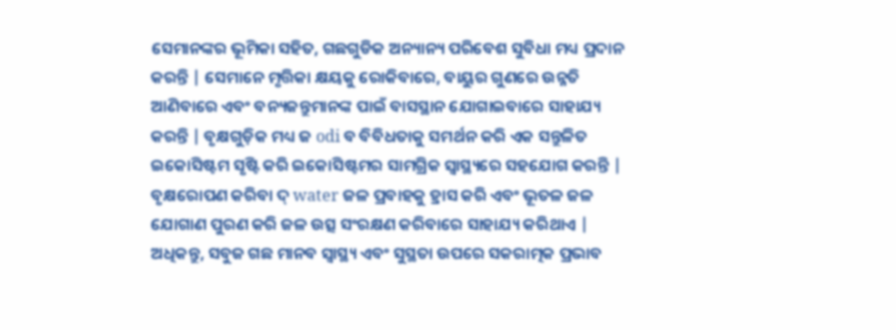ସେମାନଙ୍କର ଭୂମିକା ସହିତ, ଗଛଗୁଡିକ ଅନ୍ୟାନ୍ୟ ପରିବେଶ ସୁବିଧା ମଧ୍ୟ ପ୍ରଦାନ କରନ୍ତି | ସେମାନେ ମୃତ୍ତିକା କ୍ଷୟକୁ ରୋକିବାରେ, ବାୟୁର ଗୁଣରେ ଉନ୍ନତି ଆଣିବାରେ ଏବଂ ବନ୍ୟଜନ୍ତୁମାନଙ୍କ ପାଇଁ ବାସସ୍ଥାନ ଯୋଗାଇବାରେ ସାହାଯ୍ୟ କରନ୍ତି | ବୃକ୍ଷଗୁଡ଼ିକ ମଧ୍ୟ ଜ odi ବ ବିବିଧତାକୁ ସମର୍ଥନ କରି ଏକ ସନ୍ତୁଳିତ ଇକୋସିଷ୍ଟମ ସୃଷ୍ଟି କରି ଇକୋସିଷ୍ଟମର ସାମଗ୍ରିକ ସ୍ୱାସ୍ଥ୍ୟରେ ସହଯୋଗ କରନ୍ତି | ବୃକ୍ଷରୋପଣ କରିବା ଦ୍ water ଜଳ ପ୍ରବାହକୁ ହ୍ରାସ କରି ଏବଂ ଭୂତଳ ଜଳ ଯୋଗାଣ ପୁରଣ କରି ଜଳ ଉତ୍ସ ସଂରକ୍ଷଣ କରିବାରେ ସାହାଯ୍ୟ କରିଥାଏ |
ଅଧିକନ୍ତୁ, ସବୁଜ ଗଛ ମାନବ ସ୍ୱାସ୍ଥ୍ୟ ଏବଂ ସୁସ୍ଥତା ଉପରେ ସକରାତ୍ମକ ପ୍ରଭାବ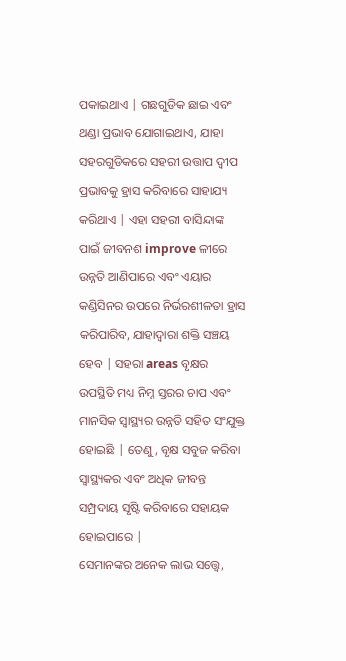ପକାଇଥାଏ | ଗଛଗୁଡିକ ଛାଇ ଏବଂ ଥଣ୍ଡା ପ୍ରଭାବ ଯୋଗାଇଥାଏ, ଯାହା ସହରଗୁଡିକରେ ସହରୀ ଉତ୍ତାପ ଦ୍ୱୀପ ପ୍ରଭାବକୁ ହ୍ରାସ କରିବାରେ ସାହାଯ୍ୟ କରିଥାଏ | ଏହା ସହରୀ ବାସିନ୍ଦାଙ୍କ ପାଇଁ ଜୀବନଶ improve ଳୀରେ ଉନ୍ନତି ଆଣିପାରେ ଏବଂ ଏୟାର କଣ୍ଡିସିନର ଉପରେ ନିର୍ଭରଶୀଳତା ହ୍ରାସ କରିପାରିବ, ଯାହାଦ୍ୱାରା ଶକ୍ତି ସଞ୍ଚୟ ହେବ | ସହରା areas ବୃକ୍ଷର ଉପସ୍ଥିତି ମଧ୍ୟ ନିମ୍ନ ସ୍ତରର ଚାପ ଏବଂ ମାନସିକ ସ୍ୱାସ୍ଥ୍ୟର ଉନ୍ନତି ସହିତ ସଂଯୁକ୍ତ ହୋଇଛି | ତେଣୁ, ବୃକ୍ଷ ସବୁଜ କରିବା ସ୍ୱାସ୍ଥ୍ୟକର ଏବଂ ଅଧିକ ଜୀବନ୍ତ ସମ୍ପ୍ରଦାୟ ସୃଷ୍ଟି କରିବାରେ ସହାୟକ ହୋଇପାରେ |
ସେମାନଙ୍କର ଅନେକ ଲାଭ ସତ୍ତ୍ୱେ,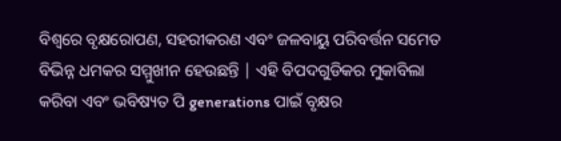ବିଶ୍ୱରେ ବୃକ୍ଷରୋପଣ, ସହରୀକରଣ ଏବଂ ଜଳବାୟୁ ପରିବର୍ତ୍ତନ ସମେତ ବିଭିନ୍ନ ଧମକର ସମ୍ମୁଖୀନ ହେଉଛନ୍ତି | ଏହି ବିପଦଗୁଡିକର ମୁକାବିଲା କରିବା ଏବଂ ଭବିଷ୍ୟତ ପି generations ପାଇଁ ବୃକ୍ଷର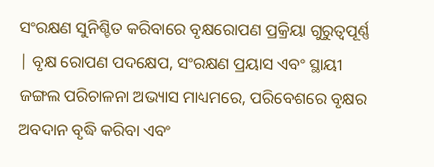ସଂରକ୍ଷଣ ସୁନିଶ୍ଚିତ କରିବାରେ ବୃକ୍ଷରୋପଣ ପ୍ରକ୍ରିୟା ଗୁରୁତ୍ୱପୂର୍ଣ୍ଣ | ବୃକ୍ଷ ରୋପଣ ପଦକ୍ଷେପ, ସଂରକ୍ଷଣ ପ୍ରୟାସ ଏବଂ ସ୍ଥାୟୀ ଜଙ୍ଗଲ ପରିଚାଳନା ଅଭ୍ୟାସ ମାଧ୍ୟମରେ, ପରିବେଶରେ ବୃକ୍ଷର ଅବଦାନ ବୃଦ୍ଧି କରିବା ଏବଂ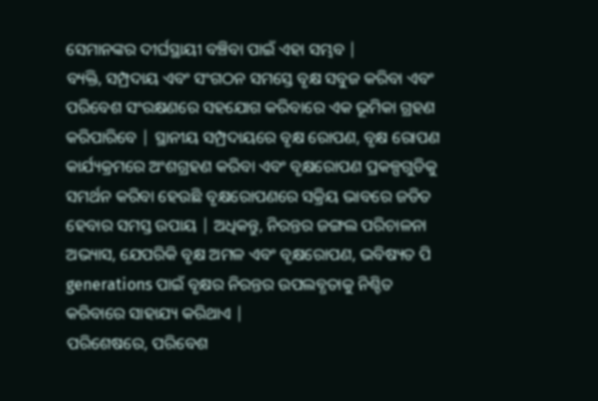ସେମାନଙ୍କର ଦୀର୍ଘସ୍ଥାୟୀ ବଞ୍ଚିବା ପାଇଁ ଏହା ସମ୍ଭବ |
ବ୍ୟକ୍ତି, ସମ୍ପ୍ରଦାୟ ଏବଂ ସଂଗଠନ ସମସ୍ତେ ବୃକ୍ଷ ସବୁଜ କରିବା ଏବଂ ପରିବେଶ ସଂରକ୍ଷଣରେ ସହଯୋଗ କରିବାରେ ଏକ ଭୂମିକା ଗ୍ରହଣ କରିପାରିବେ | ସ୍ଥାନୀୟ ସମ୍ପ୍ରଦାୟରେ ବୃକ୍ଷ ରୋପଣ, ବୃକ୍ଷ ରୋପଣ କାର୍ଯ୍ୟକ୍ରମରେ ଅଂଶଗ୍ରହଣ କରିବା ଏବଂ ବୃକ୍ଷରୋପଣ ପ୍ରକଳ୍ପଗୁଡିକୁ ସମର୍ଥନ କରିବା ହେଉଛି ବୃକ୍ଷରୋପଣରେ ସକ୍ରିୟ ଭାବରେ ଜଡିତ ହେବାର ସମସ୍ତ ଉପାୟ | ଅଧିକନ୍ତୁ, ନିରନ୍ତର ଜଙ୍ଗଲ ପରିଚାଳନା ଅଭ୍ୟାସ, ଯେପରିକି ବୃକ୍ଷ ଅମଳ ଏବଂ ବୃକ୍ଷରୋପଣ, ଭବିଷ୍ୟତ ପି generations ପାଇଁ ବୃକ୍ଷର ନିରନ୍ତର ଉପଲବ୍ଧତାକୁ ନିଶ୍ଚିତ କରିବାରେ ସାହାଯ୍ୟ କରିଥାଏ |
ପରିଶେଷରେ, ପରିବେଶ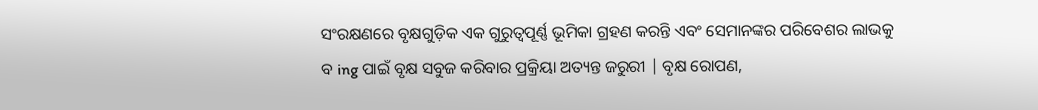ସଂରକ୍ଷଣରେ ବୃକ୍ଷଗୁଡ଼ିକ ଏକ ଗୁରୁତ୍ୱପୂର୍ଣ୍ଣ ଭୂମିକା ଗ୍ରହଣ କରନ୍ତି ଏବଂ ସେମାନଙ୍କର ପରିବେଶର ଲାଭକୁ ବ ing ପାଇଁ ବୃକ୍ଷ ସବୁଜ କରିବାର ପ୍ରକ୍ରିୟା ଅତ୍ୟନ୍ତ ଜରୁରୀ | ବୃକ୍ଷ ରୋପଣ,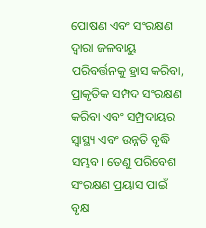ପୋଷଣ ଏବଂ ସଂରକ୍ଷଣ ଦ୍ୱାରା ଜଳବାୟୁ ପରିବର୍ତ୍ତନକୁ ହ୍ରାସ କରିବା, ପ୍ରାକୃତିକ ସମ୍ପଦ ସଂରକ୍ଷଣ କରିବା ଏବଂ ସମ୍ପ୍ରଦାୟର ସ୍ୱାସ୍ଥ୍ୟ ଏବଂ ଉନ୍ନତି ବୃଦ୍ଧି ସମ୍ଭବ। ତେଣୁ ପରିବେଶ ସଂରକ୍ଷଣ ପ୍ରୟାସ ପାଇଁ ବୃକ୍ଷ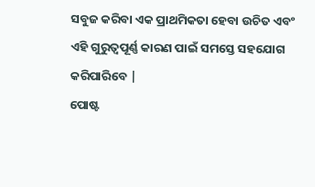ସବୁଜ କରିବା ଏକ ପ୍ରାଥମିକତା ହେବା ଉଚିତ ଏବଂ ଏହି ଗୁରୁତ୍ୱପୂର୍ଣ୍ଣ କାରଣ ପାଇଁ ସମସ୍ତେ ସହଯୋଗ କରିପାରିବେ |
ପୋଷ୍ଟ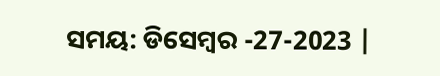ସମୟ: ଡିସେମ୍ବର -27-2023 |